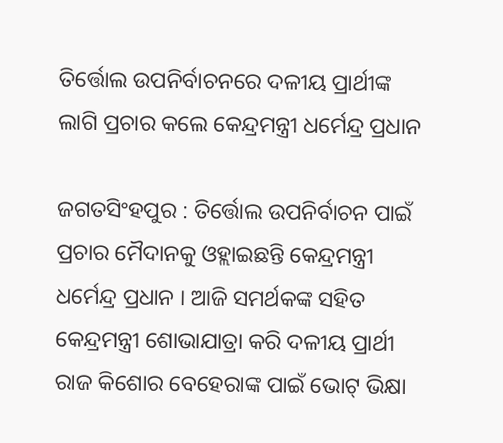ତିର୍ତ୍ତୋଲ ଉପନିର୍ବାଚନରେ ଦଳୀୟ ପ୍ରାର୍ଥୀଙ୍କ ଲାଗି ପ୍ରଚାର କଲେ କେନ୍ଦ୍ରମନ୍ତ୍ରୀ ଧର୍ମେନ୍ଦ୍ର ପ୍ରଧାନ

ଜଗତସିଂହପୁର : ତିର୍ତ୍ତୋଲ ଉପନିର୍ବାଚନ ପାଇଁ ପ୍ରଚାର ମୈଦାନକୁ ଓହ୍ଲାଇଛନ୍ତି କେନ୍ଦ୍ରମନ୍ତ୍ରୀ ଧର୍ମେନ୍ଦ୍ର ପ୍ରଧାନ । ଆଜି ସମର୍ଥକଙ୍କ ସହିତ କେନ୍ଦ୍ରମନ୍ତ୍ରୀ ଶୋଭାଯାତ୍ରା କରି ଦଳୀୟ ପ୍ରାର୍ଥୀ ରାଜ କିଶୋର ବେହେରାଙ୍କ ପାଇଁ ଭୋଟ୍ ଭିକ୍ଷା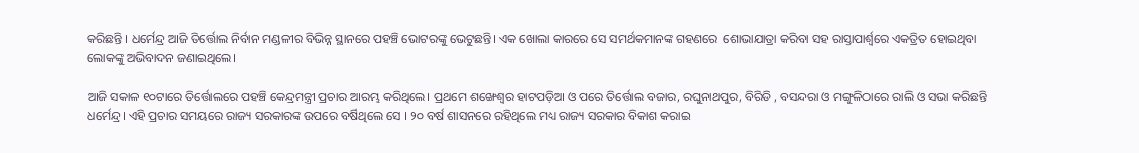କରିଛନ୍ତି । ଧର୍ମେନ୍ଦ୍ର ଆଜି ତିର୍ତ୍ତୋଲ ନିର୍ବାନ ମଣ୍ଡଳୀର ବିଭିନ୍ନ ସ୍ଥାନରେ ପହଞ୍ଚି ଭୋଟରଙ୍କୁ ଭେଟୁଛନ୍ତି। ଏକ ଖୋଲା କାରରେ ସେ ସମର୍ଥକମାନଙ୍କ ଗହଣରେ  ଶୋଭାଯାତ୍ରା କରିବା ସହ ରାସ୍ତାପାର୍ଶ୍ବରେ ଏକତ୍ରିତ ହୋଇଥିବା ଲୋକଙ୍କୁ ଅଭିବାଦନ ଜଣାଇଥିଲେ।

ଆଜି ସକାଳ ୧୦ଟାରେ ତିର୍ତ୍ତୋଲରେ ପହଞ୍ଚି କେନ୍ଦ୍ରମନ୍ତ୍ରୀ ପ୍ରଚାର ଆରମ୍ଭ କରିଥିଲେ। ପ୍ରଥମେ ଶଙ୍ଖେଶ୍ବର ହାଟପଡ଼ିଆ ଓ ପରେ ତିର୍ତ୍ତୋଲ ବଜାର, ରଘୁନାଥପୁର, ବିରିଡି , ବସନ୍ଦରା ଓ ମଙ୍ଗୁଳିଠାରେ ରାଲି ଓ ସଭା କରିଛନ୍ତି ଧର୍ମେନ୍ଦ୍ର। ଏହି ପ୍ରଚାର ସମୟରେ ରାଜ୍ୟ ସରକାରଙ୍କ ଉପରେ ବର୍ଷିଥିଲେ ସେ । ୨୦ ବର୍ଷ ଶାସନରେ ରହିଥିଲେ ମଧ୍ୟ ରାଜ୍ୟ ସରକାର ବିକାଶ କରାଇ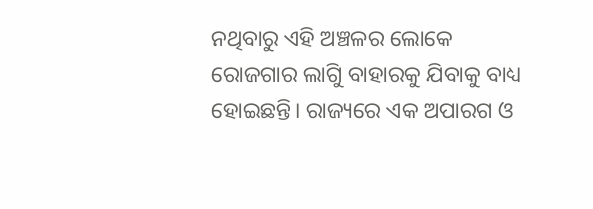ନଥିବାରୁ ଏହି ଅଞ୍ଚଳର ଲୋକେ ରୋଜଗାର ଲାଗିୁ ବାହାରକୁ ଯିବାକୁ ବାଧ୍ୟ ହୋଇଛନ୍ତି। ରାଜ୍ୟରେ ଏକ ଅପାରଗ ଓ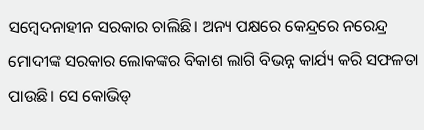ସମ୍ବେଦନାହୀନ ସରକାର ଚାଲିଛି। ଅନ୍ୟ ପକ୍ଷରେ କେନ୍ଦ୍ରରେ ନରେନ୍ଦ୍ର ମୋଦୀଙ୍କ ସରକାର ଲୋକଙ୍କର ବିକାଶ ଲାଗି ବିଭନ୍ନ କାର୍ଯ୍ୟ କରି ସଫଳତା ପାଉଛି। ସେ କୋଭିଡ୍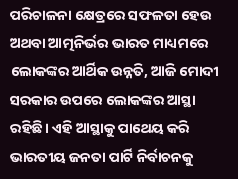ପରିଚାଳନା ‌କ୍ଷେତ୍ରରେ ସଫଳତା ହେଉ ଅଥବା ଆତ୍ମନିର୍ଭର ଭାରତ ମାଧ୍ୟମରେ ଲୋକଙ୍କର ଆର୍ଥିକ ଉନ୍ନତି, ଆଜି ମୋଦୀ ସରକାର ଉପରେ ଲୋକଙ୍କର ଆସ୍ଥା ରହିଛି। ଏହି ଆସ୍ଥାକୁ ପାଥେୟ କରି ଭାରତୀୟ ଜନତା ପାର୍ଟି ନିର୍ବାଚନକୁ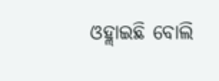ଓହ୍ଲାଇଛି ବୋଲି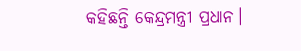କହିଛନ୍ତି କେନ୍ଦ୍ରମନ୍ତ୍ରୀ ପ୍ରଧାନ।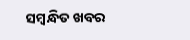ସମ୍ବନ୍ଧିତ ଖବର